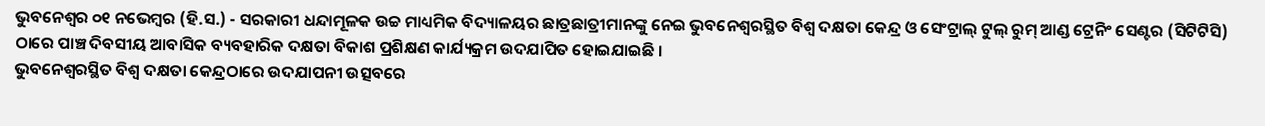ଭୁବନେଶ୍ୱର ୦୧ ନଭେମ୍ବର (ହି.ସ.) - ସରକାରୀ ଧନ୍ଦାମୂଳକ ଉଚ୍ଚ ମାଧ୍ୟମିକ ବିଦ୍ୟାଳୟର ଛାତ୍ରଛାତ୍ରୀମାନଙ୍କୁ ନେଇ ଭୁବନେଶ୍ୱରସ୍ଥିତ ବିଶ୍ୱ ଦକ୍ଷତା କେନ୍ଦ୍ର ଓ ସେଂଟ୍ରାଲ୍ ଟୁଲ୍ ରୁମ୍ ଆଣ୍ଡ ଟ୍ରେନିଂ ସେଣ୍ଟର (ସିଟିଟିସି) ଠାରେ ପାଞ୍ଚ ଦିବସୀୟ ଆବାସିକ ବ୍ୟବହାରିକ ଦକ୍ଷତା ବିକାଶ ପ୍ରଶିକ୍ଷଣ କାର୍ଯ୍ୟକ୍ରମ ଉଦଯାପିତ ହୋଇଯାଇଛି ।
ଭୁବନେଶ୍ୱରସ୍ଥିତ ବିଶ୍ୱ ଦକ୍ଷତା କେନ୍ଦ୍ରଠାରେ ଉଦଯାପନୀ ଉତ୍ସବରେ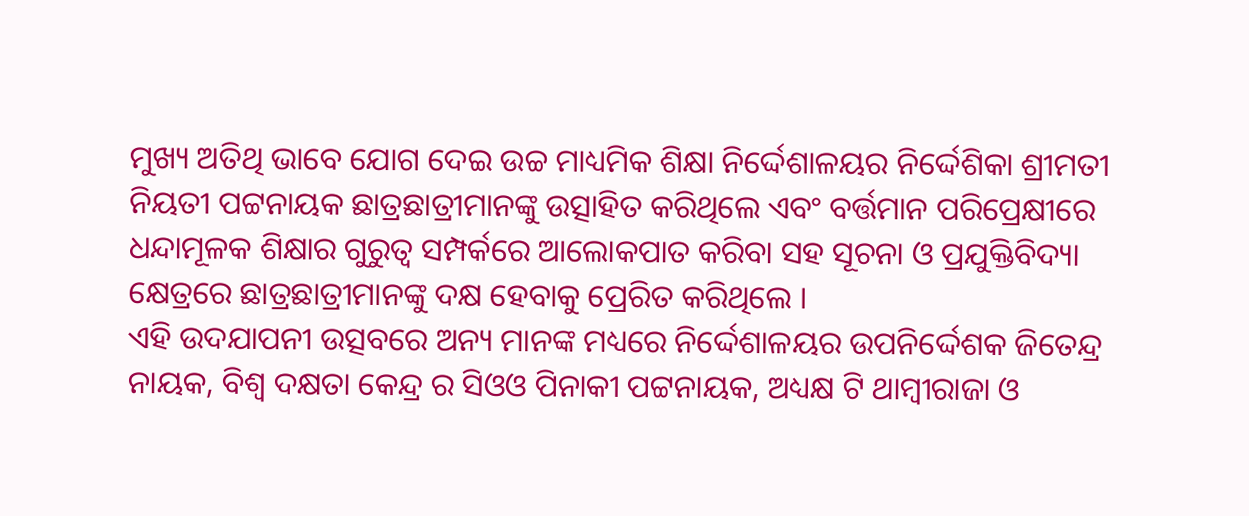ମୁଖ୍ୟ ଅତିଥି ଭାବେ ଯୋଗ ଦେଇ ଉଚ୍ଚ ମାଧ୍ୟମିକ ଶିକ୍ଷା ନିର୍ଦ୍ଦେଶାଳୟର ନିର୍ଦ୍ଦେଶିକା ଶ୍ରୀମତୀ ନିୟତୀ ପଟ୍ଟନାୟକ ଛାତ୍ରଛାତ୍ରୀମାନଙ୍କୁ ଉତ୍ସାହିତ କରିଥିଲେ ଏବଂ ବର୍ତ୍ତମାନ ପରିପ୍ରେକ୍ଷୀରେ ଧନ୍ଦାମୂଳକ ଶିକ୍ଷାର ଗୁରୁତ୍ୱ ସମ୍ପର୍କରେ ଆଲୋକପାତ କରିବା ସହ ସୂଚନା ଓ ପ୍ରଯୁକ୍ତିବିଦ୍ୟା କ୍ଷେତ୍ରରେ ଛାତ୍ରଛାତ୍ରୀମାନଙ୍କୁ ଦକ୍ଷ ହେବାକୁ ପ୍ରେରିତ କରିଥିଲେ ।
ଏହି ଉଦଯାପନୀ ଉତ୍ସବରେ ଅନ୍ୟ ମାନଙ୍କ ମଧ୍ୟରେ ନିର୍ଦ୍ଦେଶାଳୟର ଉପନିର୍ଦ୍ଦେଶକ ଜିତେନ୍ଦ୍ର ନାୟକ, ବିଶ୍ୱ ଦକ୍ଷତା କେନ୍ଦ୍ର ର ସିଓଓ ପିନାକୀ ପଟ୍ଟନାୟକ, ଅଧ୍ୟକ୍ଷ ଟି ଥାମ୍ବୀରାଜା ଓ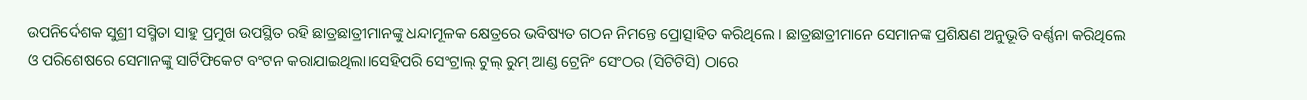ଉପନିର୍ଦେଶକ ସୁଶ୍ରୀ ସସ୍ମିତା ସାହୁ ପ୍ରମୁଖ ଉପସ୍ଥିତ ରହି ଛାତ୍ରଛାତ୍ରୀମାନଙ୍କୁ ଧନ୍ଦାମୂଳକ କ୍ଷେତ୍ରରେ ଭବିଷ୍ୟତ ଗଠନ ନିମନ୍ତେ ପ୍ରୋତ୍ସାହିତ କରିଥିଲେ । ଛାତ୍ରଛାତ୍ରୀମାନେ ସେମାନଙ୍କ ପ୍ରଶିକ୍ଷଣ ଅନୁଭୂତି ବର୍ଣ୍ଣନା କରିଥିଲେ ଓ ପରିଶେଷରେ ସେମାନଙ୍କୁ ସାର୍ଟିଫିକେଟ ବଂଟନ କରାଯାଇଥିଲା।ସେହିପରି ସେଂଟ୍ରାଲ୍ ଟୁଲ୍ ରୁମ୍ ଆଣ୍ଡ ଟ୍ରେନିଂ ସେଂଠର (ସିଟିଟିସି) ଠାରେ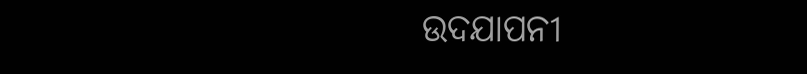ଉଦଯାପନୀ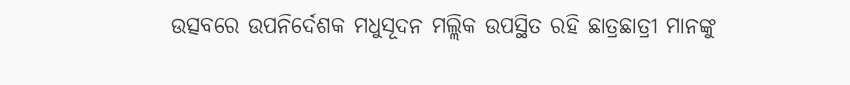ଉତ୍ସବରେ ଉପନିର୍ଦେଶକ ମଧୁସୂଦନ ମଲ୍ଲିକ ଉପସ୍ଥିତ ରହି ଛାତ୍ରଛାତ୍ରୀ ମାନଙ୍କୁ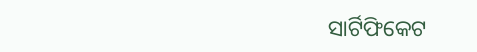ସାର୍ଟିଫିକେଟ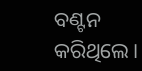ବଣ୍ଟନ କରିଥିଲେ।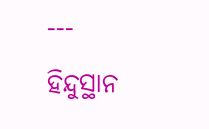---
ହିନ୍ଦୁସ୍ଥାନ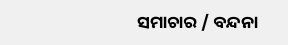ସମାଚାର / ବନ୍ଦନା